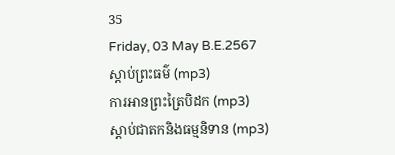35
Friday, 03 May B.E.2567
ស្តាប់ព្រះធម៌ (mp3)
ការអានព្រះត្រៃបិដក (mp3)
ស្តាប់ជាតកនិងធម្មនិទាន (mp3)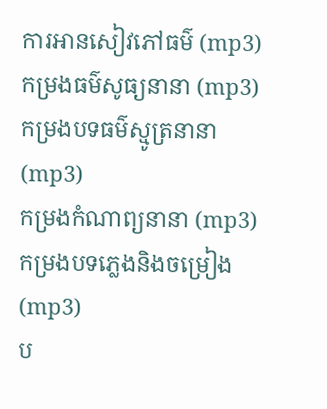ការអានសៀវភៅធម៌ (mp3)
កម្រងធម៌សូធ្យនានា (mp3)
កម្រងបទធម៌ស្មូត្រនានា (mp3)
កម្រងកំណាព្យនានា (mp3)
កម្រងបទភ្លេងនិងចម្រៀង (mp3)
ប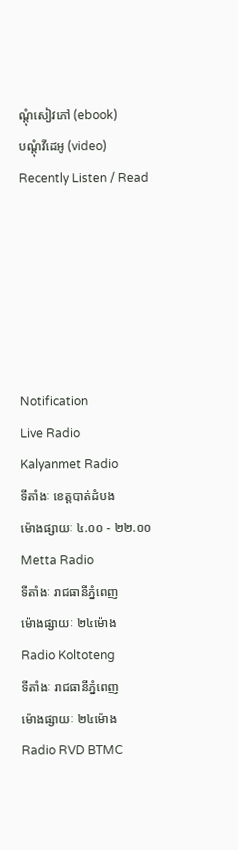ណ្តុំសៀវភៅ (ebook)
បណ្តុំវីដេអូ (video)
Recently Listen / Read






Notification
Live Radio
Kalyanmet Radio
ទីតាំងៈ ខេត្តបាត់ដំបង
ម៉ោងផ្សាយៈ ៤.០០ - ២២.០០
Metta Radio
ទីតាំងៈ រាជធានីភ្នំពេញ
ម៉ោងផ្សាយៈ ២៤ម៉ោង
Radio Koltoteng
ទីតាំងៈ រាជធានីភ្នំពេញ
ម៉ោងផ្សាយៈ ២៤ម៉ោង
Radio RVD BTMC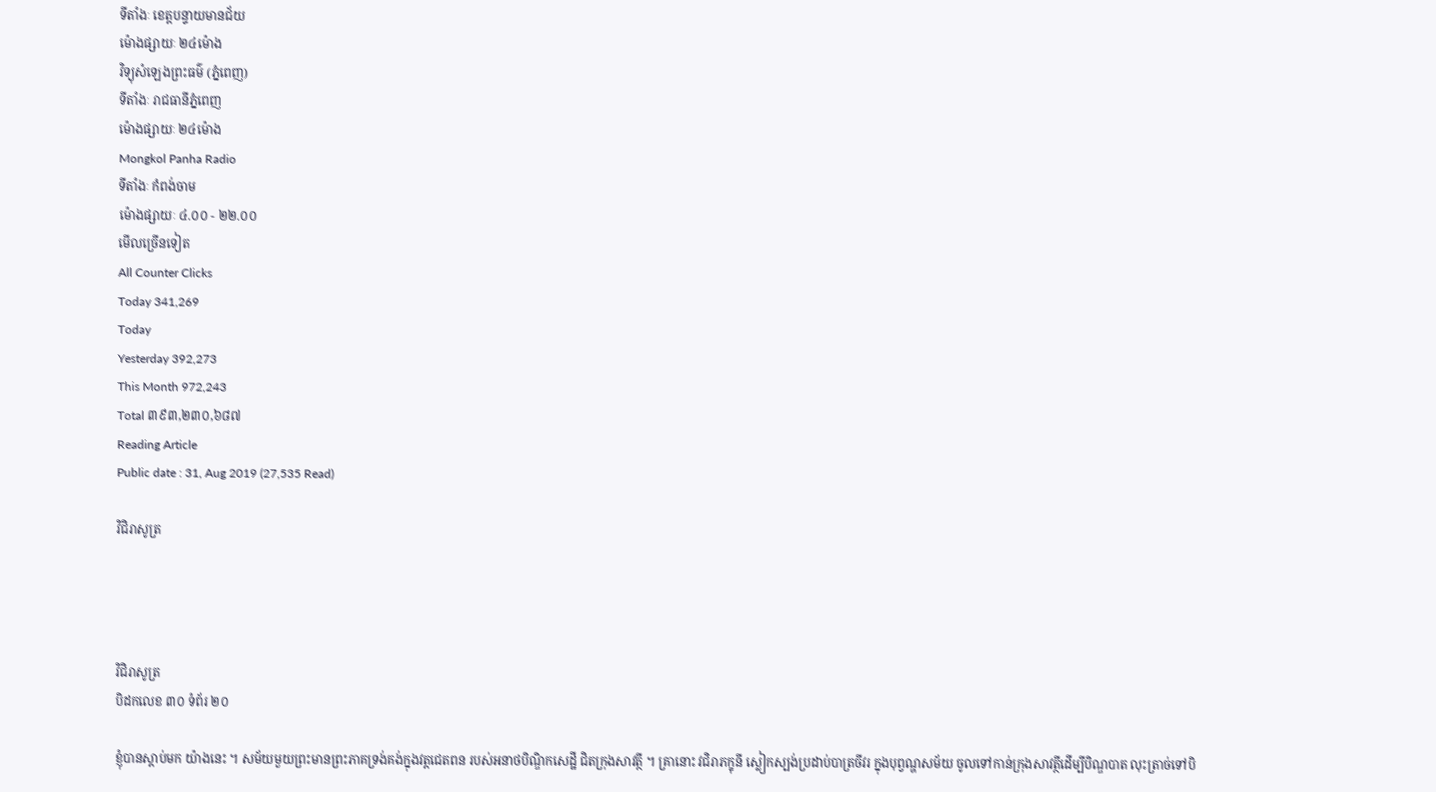ទីតាំងៈ ខេត្តបន្ទាយមានជ័យ
ម៉ោងផ្សាយៈ ២៤ម៉ោង
វិទ្យុសំឡេងព្រះធម៌ (ភ្នំពេញ)
ទីតាំងៈ រាជធានីភ្នំពេញ
ម៉ោងផ្សាយៈ ២៤ម៉ោង
Mongkol Panha Radio
ទីតាំងៈ កំពង់ចាម
ម៉ោងផ្សាយៈ ៤.០០ - ២២.០០
មើលច្រើនទៀត
All Counter Clicks
Today 341,269
Today
Yesterday 392,273
This Month 972,243
Total ៣៩៣,២៣០,៦៨៧
Reading Article
Public date : 31, Aug 2019 (27,535 Read)

វិជិរាសូត្រ




វិជិរាសូត្រ
បិដកលេខ ៣០ ទំព័រ ២០

ខ្ញុំបានស្តាប់មក យ៉ាងនេះ ។ សម័យមួយព្រះមានព្រះភាគទ្រង់គង់ក្នុងវត្តជេតពន របស់អនាថបិណ្ឌិកសេដ្ឋី ជិតក្រុងសាវត្ថី ។ គ្រានោះ វជិរាភក្ខុនី ស្លៀកស្បង់ប្រដាប់បាត្រចីវរ ក្នុងបុព្វណ្ហសម័យ ចូលទៅកាន់ក្រុងសាវត្ថីដើម្បីបិណ្ឌបាត លុះត្រាច់ទៅបិ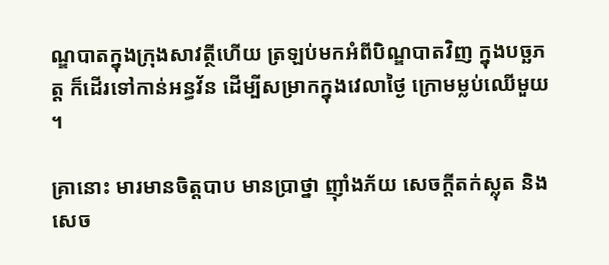ណ្ឌបាតក្នុងក្រុងសាវត្ថីហើយ ត្រឡប់មកអំពីបិណ្ឌបាតវិញ ក្នុងបច្ឆភត្ត ក៏ដើរទៅកាន់អន្ធវ័ន ដើម្បីសម្រាកក្នុងវេលាថ្ងៃ ក្រោមម្លប់ឈើមួយ ។

គ្រានោះ មារមានចិត្តបាប មានប្រាថ្នា ញ៉ាំងភ័យ សេចក្តីតក់ស្លុត និងសេច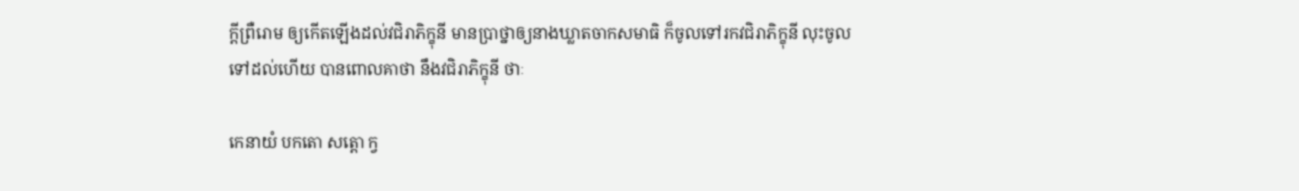ក្តីព្រឺរោម ឲ្យកើតឡើងដល់វជិរាភិក្ខុនី មានប្រាថ្នាឲ្យនាងឃ្លាតចាកសមាធិ ក៏ចូលទៅរកវជិរាភិក្ខុនី លុះចូលទៅដល់ហើយ បានពោលគាថា នឹងវជិរាភិក្ខុនី ថាៈ

កេនាយំ បកតោ សត្តោ ក្វ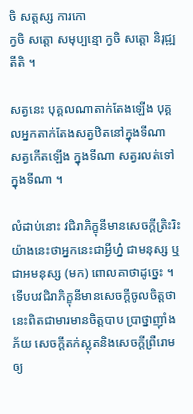ចិ សត្តស្ស ការកោ
ក្វចិ សត្តោ សមុប្បន្មោ ក្វចិ សត្តោ និរុជ្ឍតីតិ ។

សត្វនេះ បុគ្គលណាតាក់តែងឡើង បុគ្គលអ្នកតាក់តែងសត្វឋិតនៅក្នុងទីណា សត្វកើតឡើង ក្នុងទីណា សត្វរលត់ទៅក្នុងទីណា ។

លំដាប់នោះ វជិរាភិក្ខុនីមានសេចក្តីត្រិះរិះ យ៉ាងនេះថាអ្នកនេះជាអ្វីហ្ន៎ ជាមនុស្ស ឬ ជាអមនុស្ស (មក) ពោលគាថាដូច្នេះ ។ ទើបបវជិរាភិក្ខុនីមានសេចក្តីចូលចិត្តថា នេះពិតជាមារមានចិត្តបាប ប្រាថ្នាញ៉ាំងភ័យ សេចក្តីតក់ស្លុតនិងសេចក្តីព្រឺរោមឲ្យ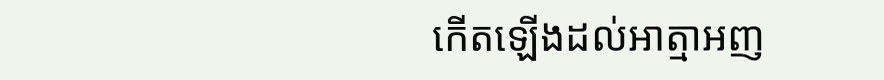កើតឡើងដល់អាត្មាអញ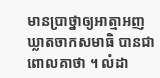មានប្រាថ្នាឲ្យអាត្មាអញឃ្លាតចាកសមាធិ បានជាពោលគាថា ។ លំដា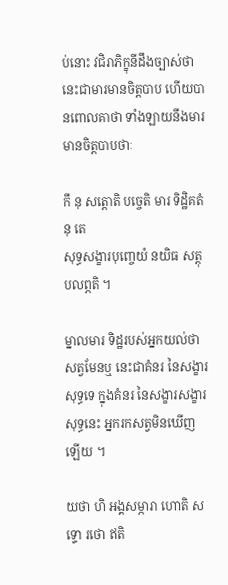ប់នោះ វជិរាភិក្ខុនីដឹងច្បាស់ថា នេះជាមារមានចិត្តបាប ហើយបានពោលគាថា ទាំងឡាយនឹងមារមានចិត្តបាបថាៈ

កឹ នុ សត្តោតិ បច្ចេតិ មារ ទិដ្ឋិគតំ នុ តេ
សុទ្ធសង្ខារបុញ្ចេយំ នយិធ សត្តុបលព្ភតិ ។

ម្នាលមារ ទិដ្ឋរបស់អ្នកយល់ថា សត្វមែនឬ នេះជាគំនរ នៃសង្ខារសុទ្ធទេ ក្នុងគំនរ នៃសង្ខារសង្ខារសុទ្ធនេះ អ្នករកសត្វមិនឃើញឡើយ ។

យថា ហិ អង្គសម្ភារា ហោតិ សទ្ទោ រថោ ឥតិ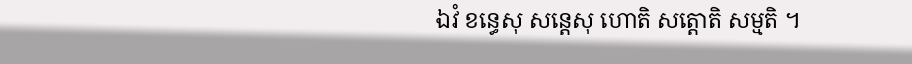ឯវំ ខន្ធេសុ សន្តេសុ ហោតិ សត្តោតិ សម្មតិ ។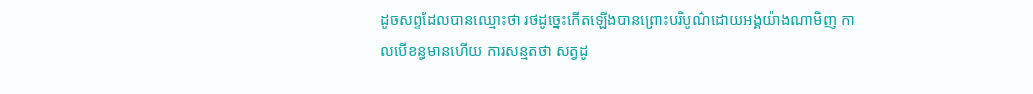ដូចសព្ទដែលបានឈ្មោះថា រថដូច្នេះកើតឡើងបានព្រោះបរិបូណ៌ដោយអង្គយ៉ាងណាមិញ កាលបើខន្ធមានហើយ ការសន្មតថា សត្វដូ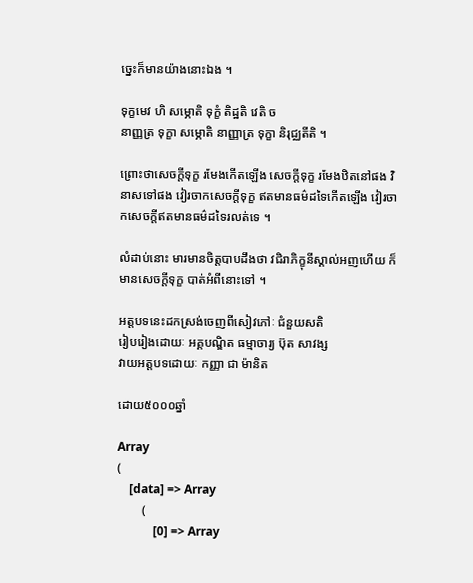ច្នេះក៏មានយ៉ាងនោះឯង ។

ទុក្ខមេវ ហិ សម្ភោតិ ទុក្ខំ តិដ្ឋតិ វេតិ ច
នាញ្ញត្រ ទុក្ខា សម្ភោតិ នាញ្ញាត្រ ទុក្ខា និរុជ្ឈតីតិ ។

ព្រោះថាសេចក្តីទុក្ខ រមែងកើតឡើង សេចក្តីទុក្ខ រមែងឋិតនៅផង វិនាសទៅផង វៀរចាកសេចក្តីទុក្ខ ឥតមានធម៌ដទៃកើតឡើង វៀរចាកសេចក្តីឥតមានធម៌ដទៃរលត់ទេ ។

លំដាប់នោះ មារមានចិត្តបាបដឹងថា វជិរាភិក្ខុនីស្គាល់អញហើយ ក៏មានសេចក្តីទុក្ខ បាត់អំពីនោះទៅ ។

អត្តបទនេះដកស្រង់ចេញពីសៀវភៅៈ ជំនួយសតិ
រៀបរៀងដោយៈ អគ្គបណ្ឌិត ធម្មាចារ្យ ប៊ុត សាវង្ស
វាយអត្តបទដោយៈ កញ្ញា ជា ម៉ានិត

ដោយ៥០០០ឆ្នាំ

Array
(
    [data] => Array
        (
            [0] => Array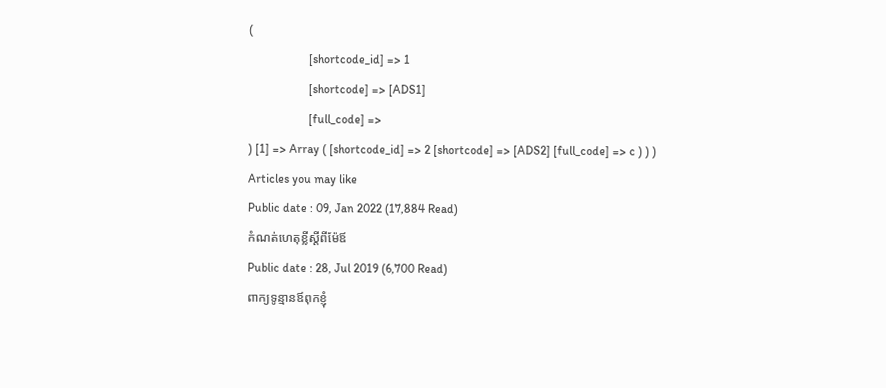(
                    [shortcode_id] => 1
                    [shortcode] => [ADS1]
                    [full_code] =>
) [1] => Array ( [shortcode_id] => 2 [shortcode] => [ADS2] [full_code] => c ) ) )
Articles you may like
Public date : 09, Jan 2022 (17,884 Read)
កំណត់ហេតុខ្លីស្ដីពីម៉ែឪ
Public date : 28, Jul 2019 (6,700 Read)
ពាក្យទូន្មានឪពុកខ្ញុំ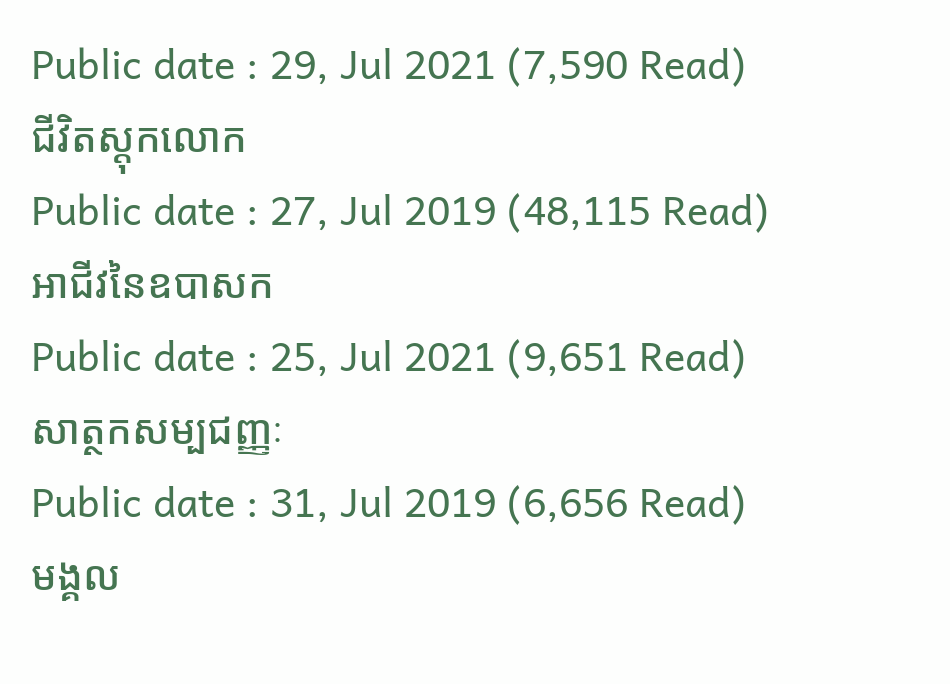Public date : 29, Jul 2021 (7,590 Read)
ជីវិតស្ដុកលោក
Public date : 27, Jul 2019 (48,115 Read)
អាជីវនៃឧបាសក
Public date : 25, Jul 2021 (9,651 Read)
សាត្ថកសម្បជញ្ញៈ
Public date : 31, Jul 2019 (6,656 Read)
មង្គល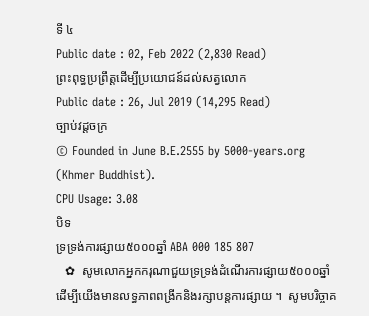ទី ៤
Public date : 02, Feb 2022 (2,830 Read)
ព្រះពុទ្ធប្រព្រឹត្តដើម្បីប្រយោជន៍ដល់សត្វលោក
Public date : 26, Jul 2019 (14,295 Read)
ច្បាប់វដ្តចក្រ
© Founded in June B.E.2555 by 5000-years.org (Khmer Buddhist).
CPU Usage: 3.08
បិទ
ទ្រទ្រង់ការផ្សាយ៥០០០ឆ្នាំ ABA 000 185 807
   ✿  សូមលោកអ្នកករុណាជួយទ្រទ្រង់ដំណើរការផ្សាយ៥០០០ឆ្នាំ  ដើម្បីយើងមានលទ្ធភាពពង្រីកនិងរក្សាបន្តការផ្សាយ ។  សូមបរិច្ចាគ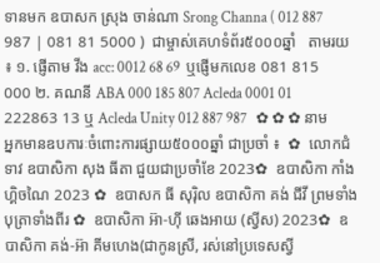ទានមក ឧបាសក ស្រុង ចាន់ណា Srong Channa ( 012 887 987 | 081 81 5000 )  ជាម្ចាស់គេហទំព័រ៥០០០ឆ្នាំ   តាមរយ ៖ ១. ផ្ញើតាម វីង acc: 0012 68 69  ឬផ្ញើមកលេខ 081 815 000 ២. គណនី ABA 000 185 807 Acleda 0001 01 222863 13 ឬ Acleda Unity 012 887 987   ✿ ✿ ✿ នាមអ្នកមានឧបការៈចំពោះការផ្សាយ៥០០០ឆ្នាំ ជាប្រចាំ ៖  ✿  លោកជំទាវ ឧបាសិកា សុង ធីតា ជួយជាប្រចាំខែ 2023✿  ឧបាសិកា កាំង ហ្គិចណៃ 2023 ✿  ឧបាសក ធី សុរ៉ិល ឧបាសិកា គង់ ជីវី ព្រមទាំងបុត្រាទាំងពីរ ✿  ឧបាសិកា អ៊ា-ហុី ឆេងអាយ (ស្វីស) 2023✿  ឧបាសិកា គង់-អ៊ា គីមហេង(ជាកូនស្រី, រស់នៅប្រទេសស្វី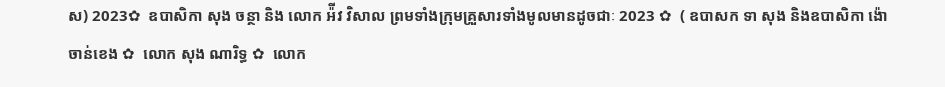ស) 2023✿  ឧបាសិកា សុង ចន្ថា និង លោក អ៉ីវ វិសាល ព្រមទាំងក្រុមគ្រួសារទាំងមូលមានដូចជាៈ 2023 ✿  ( ឧបាសក ទា សុង និងឧបាសិកា ង៉ោ ចាន់ខេង ✿  លោក សុង ណារិទ្ធ ✿  លោក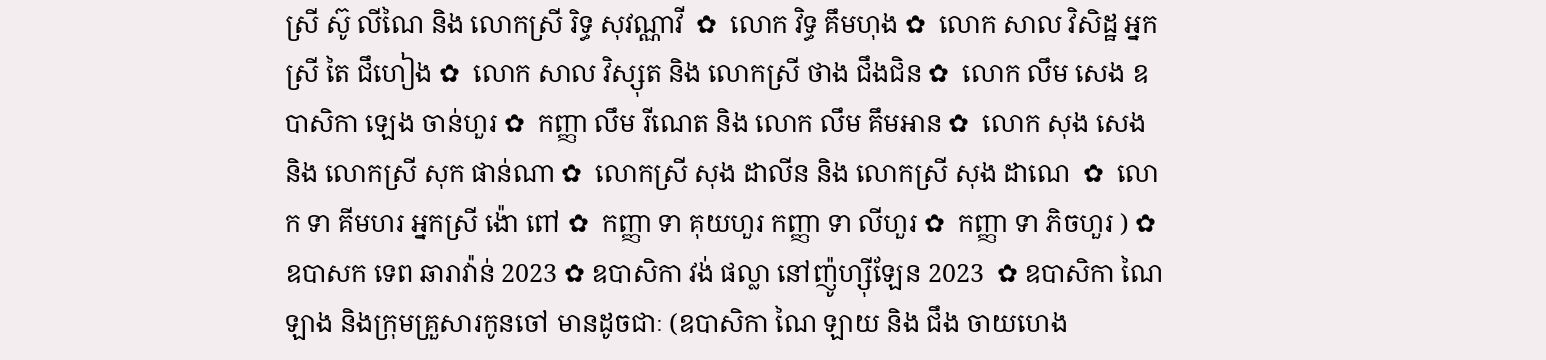ស្រី ស៊ូ លីណៃ និង លោកស្រី រិទ្ធ សុវណ្ណាវី  ✿  លោក វិទ្ធ គឹមហុង ✿  លោក សាល វិសិដ្ឋ អ្នកស្រី តៃ ជឹហៀង ✿  លោក សាល វិស្សុត និង លោកស្រី ថាង ជឹងជិន ✿  លោក លឹម សេង ឧបាសិកា ឡេង ចាន់ហួរ ✿  កញ្ញា លឹម រីណេត និង លោក លឹម គឹមអាន ✿  លោក សុង សេង និង លោកស្រី សុក ផាន់ណា ✿  លោកស្រី សុង ដាលីន និង លោកស្រី សុង ដាណេ  ✿  លោក ទា គីមហរ អ្នកស្រី ង៉ោ ពៅ ✿  កញ្ញា ទា គុយហួរ កញ្ញា ទា លីហួរ ✿  កញ្ញា ទា ភិចហួរ ) ✿  ឧបាសក ទេព ឆារាវ៉ាន់ 2023 ✿ ឧបាសិកា វង់ ផល្លា នៅញ៉ូហ្ស៊ីឡែន 2023  ✿ ឧបាសិកា ណៃ ឡាង និងក្រុមគ្រួសារកូនចៅ មានដូចជាៈ (ឧបាសិកា ណៃ ឡាយ និង ជឹង ចាយហេង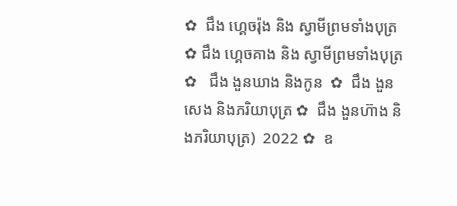✿  ជឹង ហ្គេចរ៉ុង និង ស្វាមីព្រមទាំងបុត្រ  ✿ ជឹង ហ្គេចគាង និង ស្វាមីព្រមទាំងបុត្រ ✿   ជឹង ងួនឃាង និងកូន  ✿  ជឹង ងួនសេង និងភរិយាបុត្រ ✿  ជឹង ងួនហ៊ាង និងភរិយាបុត្រ)  2022 ✿  ឧ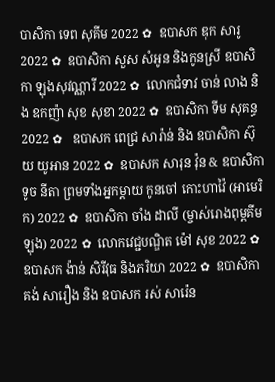បាសិកា ទេព សុគីម 2022 ✿  ឧបាសក ឌុក សារូ 2022 ✿  ឧបាសិកា សួស សំអូន និងកូនស្រី ឧបាសិកា ឡុងសុវណ្ណារី 2022 ✿  លោកជំទាវ ចាន់ លាង និង ឧកញ៉ា សុខ សុខា 2022 ✿  ឧបាសិកា ទីម សុគន្ធ 2022 ✿   ឧបាសក ពេជ្រ សារ៉ាន់ និង ឧបាសិកា ស៊ុយ យូអាន 2022 ✿  ឧបាសក សារុន វ៉ុន & ឧបាសិកា ទូច នីតា ព្រមទាំងអ្នកម្តាយ កូនចៅ កោះហាវ៉ៃ (អាមេរិក) 2022 ✿  ឧបាសិកា ចាំង ដាលី (ម្ចាស់រោងពុម្ពគីមឡុង) 2022 ✿  លោកវេជ្ជបណ្ឌិត ម៉ៅ សុខ 2022 ✿  ឧបាសក ង៉ាន់ សិរីវុធ និងភរិយា 2022 ✿  ឧបាសិកា គង់ សារឿង និង ឧបាសក រស់ សារ៉េន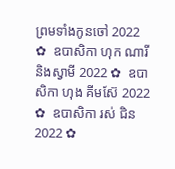ព្រមទាំងកូនចៅ 2022 ✿  ឧបាសិកា ហុក ណារី និងស្វាមី 2022 ✿  ឧបាសិកា ហុង គីមស៊ែ 2022 ✿  ឧបាសិកា រស់ ជិន 2022 ✿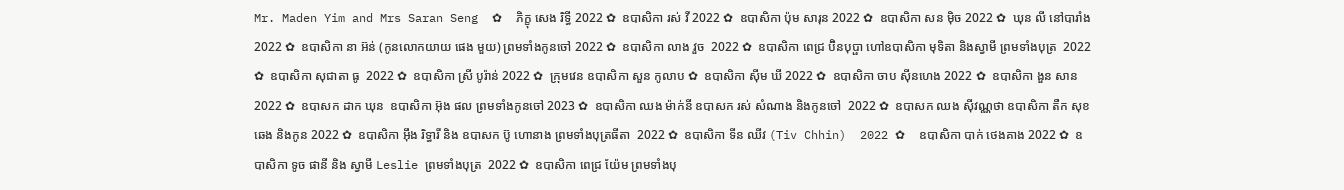Mr. Maden Yim and Mrs Saran Seng  ✿  ភិក្ខុ សេង រិទ្ធី 2022 ✿  ឧបាសិកា រស់ វី 2022 ✿  ឧបាសិកា ប៉ុម សារុន 2022 ✿  ឧបាសិកា សន ម៉ិច 2022 ✿  ឃុន លី នៅបារាំង 2022 ✿  ឧបាសិកា នា អ៊ន់ (កូនលោកយាយ ផេង មួយ) ព្រមទាំងកូនចៅ 2022 ✿  ឧបាសិកា លាង វួច  2022 ✿  ឧបាសិកា ពេជ្រ ប៊ិនបុប្ផា ហៅឧបាសិកា មុទិតា និងស្វាមី ព្រមទាំងបុត្រ  2022 ✿  ឧបាសិកា សុជាតា ធូ  2022 ✿  ឧបាសិកា ស្រី បូរ៉ាន់ 2022 ✿  ក្រុមវេន ឧបាសិកា សួន កូលាប ✿  ឧបាសិកា ស៊ីម ឃី 2022 ✿  ឧបាសិកា ចាប ស៊ីនហេង 2022 ✿  ឧបាសិកា ងួន សាន 2022 ✿  ឧបាសក ដាក ឃុន  ឧបាសិកា អ៊ុង ផល ព្រមទាំងកូនចៅ 2023 ✿  ឧបាសិកា ឈង ម៉ាក់នី ឧបាសក រស់ សំណាង និងកូនចៅ  2022 ✿  ឧបាសក ឈង សុីវណ្ណថា ឧបាសិកា តឺក សុខឆេង និងកូន 2022 ✿  ឧបាសិកា អុឹង រិទ្ធារី និង ឧបាសក ប៊ូ ហោនាង ព្រមទាំងបុត្រធីតា  2022 ✿  ឧបាសិកា ទីន ឈីវ (Tiv Chhin)  2022 ✿  ឧបាសិកា បាក់ ថេងគាង 2022 ✿  ឧបាសិកា ទូច ផានី និង ស្វាមី Leslie ព្រមទាំងបុត្រ  2022 ✿  ឧបាសិកា ពេជ្រ យ៉ែម ព្រមទាំងបុ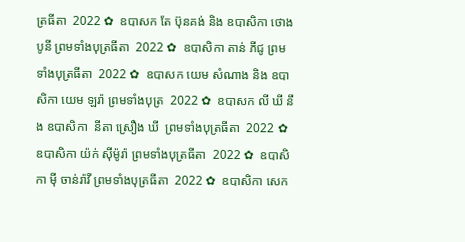ត្រធីតា  2022 ✿  ឧបាសក តែ ប៊ុនគង់ និង ឧបាសិកា ថោង បូនី ព្រមទាំងបុត្រធីតា  2022 ✿  ឧបាសិកា តាន់ ភីជូ ព្រមទាំងបុត្រធីតា  2022 ✿  ឧបាសក យេម សំណាង និង ឧបាសិកា យេម ឡរ៉ា ព្រមទាំងបុត្រ  2022 ✿  ឧបាសក លី ឃី នឹង ឧបាសិកា  នីតា ស្រឿង ឃី  ព្រមទាំងបុត្រធីតា  2022 ✿  ឧបាសិកា យ៉ក់ សុីម៉ូរ៉ា ព្រមទាំងបុត្រធីតា  2022 ✿  ឧបាសិកា មុី ចាន់រ៉ាវី ព្រមទាំងបុត្រធីតា  2022 ✿  ឧបាសិកា សេក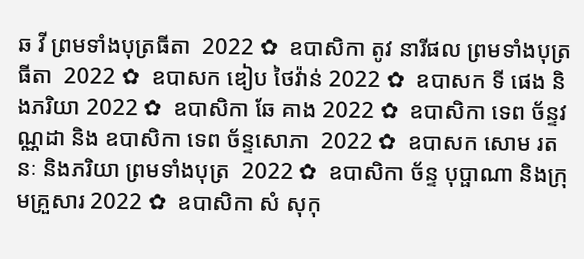ឆ វី ព្រមទាំងបុត្រធីតា  2022 ✿  ឧបាសិកា តូវ នារីផល ព្រមទាំងបុត្រធីតា  2022 ✿  ឧបាសក ឌៀប ថៃវ៉ាន់ 2022 ✿  ឧបាសក ទី ផេង និងភរិយា 2022 ✿  ឧបាសិកា ឆែ គាង 2022 ✿  ឧបាសិកា ទេព ច័ន្ទវណ្ណដា និង ឧបាសិកា ទេព ច័ន្ទសោភា  2022 ✿  ឧបាសក សោម រតនៈ និងភរិយា ព្រមទាំងបុត្រ  2022 ✿  ឧបាសិកា ច័ន្ទ បុប្ផាណា និងក្រុមគ្រួសារ 2022 ✿  ឧបាសិកា សំ សុកុ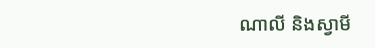ណាលី និងស្វាមី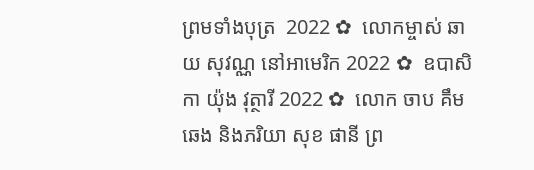ព្រមទាំងបុត្រ  2022 ✿  លោកម្ចាស់ ឆាយ សុវណ្ណ នៅអាមេរិក 2022 ✿  ឧបាសិកា យ៉ុង វុត្ថារី 2022 ✿  លោក ចាប គឹមឆេង និងភរិយា សុខ ផានី ព្រ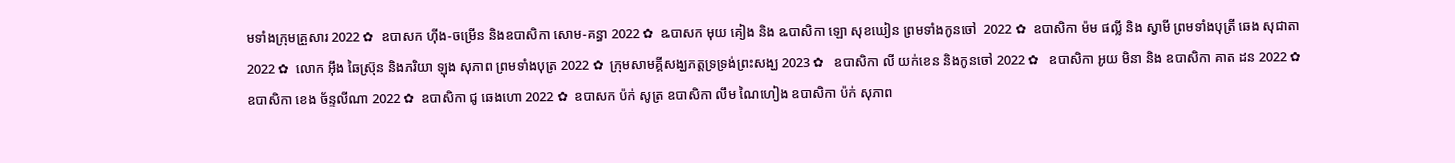មទាំងក្រុមគ្រួសារ 2022 ✿  ឧបាសក ហ៊ីង-ចម្រើន និងឧបាសិកា សោម-គន្ធា 2022 ✿  ឩបាសក មុយ គៀង និង ឩបាសិកា ឡោ សុខឃៀន ព្រមទាំងកូនចៅ  2022 ✿  ឧបាសិកា ម៉ម ផល្លី និង ស្វាមី ព្រមទាំងបុត្រី ឆេង សុជាតា 2022 ✿  លោក អ៊ឹង ឆៃស្រ៊ុន និងភរិយា ឡុង សុភាព ព្រមទាំងបុត្រ 2022 ✿  ក្រុមសាមគ្គីសង្ឃភត្តទ្រទ្រង់ព្រះសង្ឃ 2023 ✿   ឧបាសិកា លី យក់ខេន និងកូនចៅ 2022 ✿   ឧបាសិកា អូយ មិនា និង ឧបាសិកា គាត ដន 2022 ✿  ឧបាសិកា ខេង ច័ន្ទលីណា 2022 ✿  ឧបាសិកា ជូ ឆេងហោ 2022 ✿  ឧបាសក ប៉ក់ សូត្រ ឧបាសិកា លឹម ណៃហៀង ឧបាសិកា ប៉ក់ សុភាព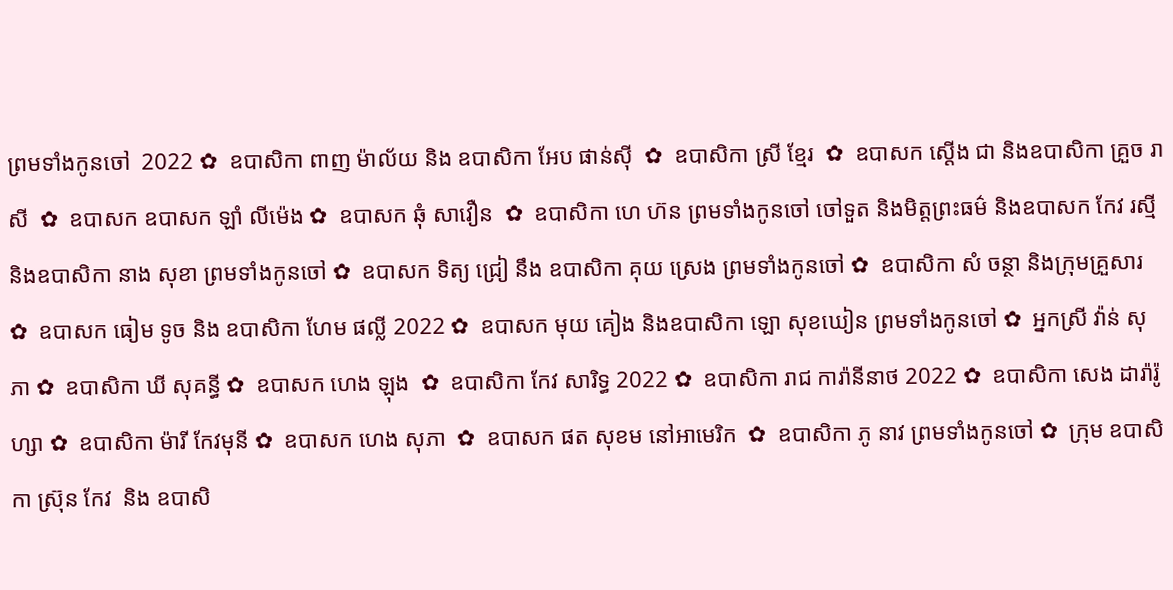ព្រមទាំងកូនចៅ  2022 ✿  ឧបាសិកា ពាញ ម៉ាល័យ និង ឧបាសិកា អែប ផាន់ស៊ី  ✿  ឧបាសិកា ស្រី ខ្មែរ  ✿  ឧបាសក ស្តើង ជា និងឧបាសិកា គ្រួច រាសី  ✿  ឧបាសក ឧបាសក ឡាំ លីម៉េង ✿  ឧបាសក ឆុំ សាវឿន  ✿  ឧបាសិកា ហេ ហ៊ន ព្រមទាំងកូនចៅ ចៅទួត និងមិត្តព្រះធម៌ និងឧបាសក កែវ រស្មី និងឧបាសិកា នាង សុខា ព្រមទាំងកូនចៅ ✿  ឧបាសក ទិត្យ ជ្រៀ នឹង ឧបាសិកា គុយ ស្រេង ព្រមទាំងកូនចៅ ✿  ឧបាសិកា សំ ចន្ថា និងក្រុមគ្រួសារ ✿  ឧបាសក ធៀម ទូច និង ឧបាសិកា ហែម ផល្លី 2022 ✿  ឧបាសក មុយ គៀង និងឧបាសិកា ឡោ សុខឃៀន ព្រមទាំងកូនចៅ ✿  អ្នកស្រី វ៉ាន់ សុភា ✿  ឧបាសិកា ឃី សុគន្ធី ✿  ឧបាសក ហេង ឡុង  ✿  ឧបាសិកា កែវ សារិទ្ធ 2022 ✿  ឧបាសិកា រាជ ការ៉ានីនាថ 2022 ✿  ឧបាសិកា សេង ដារ៉ារ៉ូហ្សា ✿  ឧបាសិកា ម៉ារី កែវមុនី ✿  ឧបាសក ហេង សុភា  ✿  ឧបាសក ផត សុខម នៅអាមេរិក  ✿  ឧបាសិកា ភូ នាវ ព្រមទាំងកូនចៅ ✿  ក្រុម ឧបាសិកា ស្រ៊ុន កែវ  និង ឧបាសិ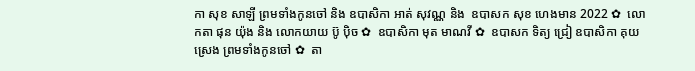កា សុខ សាឡី ព្រមទាំងកូនចៅ និង ឧបាសិកា អាត់ សុវណ្ណ និង  ឧបាសក សុខ ហេងមាន 2022 ✿  លោកតា ផុន យ៉ុង និង លោកយាយ ប៊ូ ប៉ិច ✿  ឧបាសិកា មុត មាណវី ✿  ឧបាសក ទិត្យ ជ្រៀ ឧបាសិកា គុយ ស្រេង ព្រមទាំងកូនចៅ ✿  តា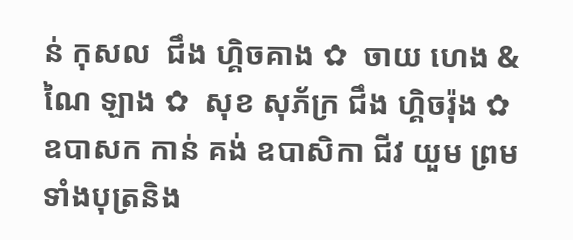ន់ កុសល  ជឹង ហ្គិចគាង ✿  ចាយ ហេង & ណៃ ឡាង ✿  សុខ សុភ័ក្រ ជឹង ហ្គិចរ៉ុង ✿  ឧបាសក កាន់ គង់ ឧបាសិកា ជីវ យួម ព្រមទាំងបុត្រនិង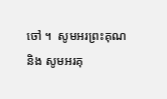ចៅ ។  សូមអរព្រះគុណ និង សូមអរគុ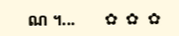ណ ។...       ✿  ✿  ✿